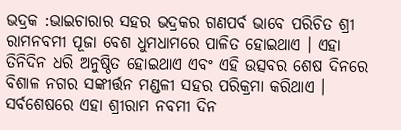ଭଦ୍ରକ :ଭାଇଚାରାର ସହର ଭଦ୍ରକର ଗଣପର୍ବ ଭାବେ ପରିଚିତ ଶ୍ରୀ ରାମନବମୀ ପୂଜା ବେଶ ଧୁମଧାମରେ ପାଳିତ ହୋଇଥାଏ । ଏହା ତିନିଦିନ ଧରି ଅନୁଷ୍ଠିତ ହୋଇଥାଏ ଏବଂ ଏହି ଉତ୍ସବର ଶେଷ ଦିନରେ ବିଶାଳ ନଗର ସଙ୍କୀର୍ତ୍ତନ ମଣ୍ଡଳୀ ସହର ପରିକ୍ରମା କରିଥାଏ । ସର୍ବଶେଷରେ ଏହା ଶ୍ରୀରାମ ନବମୀ ଦିନ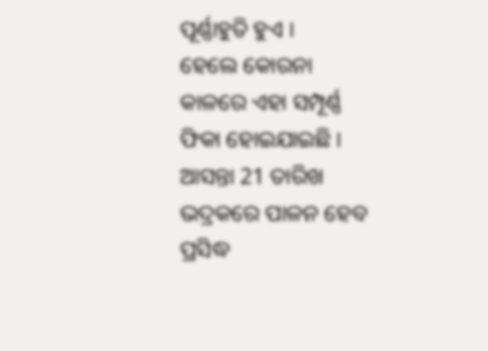ପୂର୍ଣ୍ଣାହୁତି ହୁଏ ।
ହେଲେ କୋରନା କାଳରେ ଏହା ସମ୍ପୂର୍ଣ୍ଣ ଫିକା ହୋଇଯାଇଛି । ଆସନ୍ତା 21 ତାରିଖ ଭଦ୍ରକରେ ପାଳନ ହେବ ପ୍ରସିଦ୍ଧ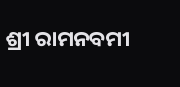ଶ୍ରୀ ରାମନବମୀ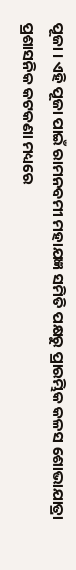ପୂଜା । ଏହି ପୂଜା ପାଇଁ ରାମନବମୀ ମହାଯଜ୍ଞ ସମିତି ପକ୍ଷରୁ ପ୍ରାରମ୍ଭିକ କଳସ ଶୋଭାଯାତ୍ରା ପ୍ରଶାସନିକ କଟକଣା ମଧ୍ୟରେ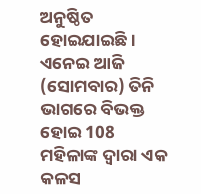ଅନୁଷ୍ଠିତ ହୋଇଯାଇଛି । ଏନେଇ ଆଜି (ସୋମବାର) ତିନି ଭାଗରେ ବିଭକ୍ତ ହୋଇ 108 ମହିଳାଙ୍କ ଦ୍ୱାରା ଏକ କଳସ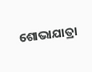ଶୋଭାଯାତ୍ରା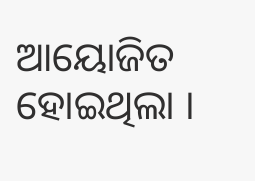ଆୟୋଜିତ ହୋଇଥିଲା ।